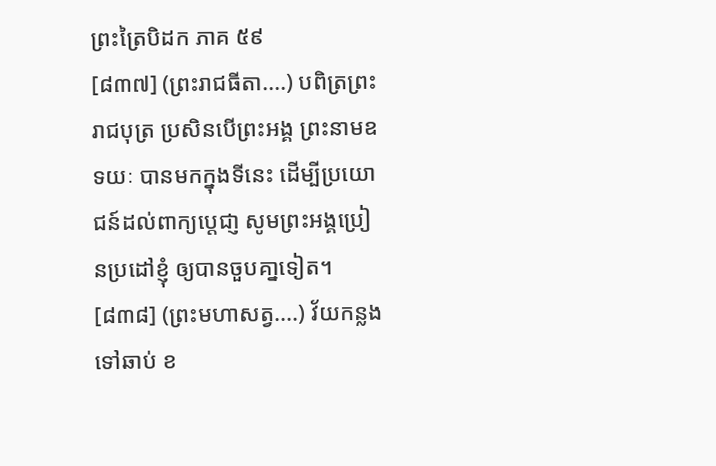ព្រះត្រៃបិដក ភាគ ៥៩
[៨៣៧] (ព្រះរាជធីតា....) បពិត្រព្រះរាជបុត្រ ប្រសិនបើព្រះអង្គ ព្រះនាមឧទយៈ បានមកក្នុងទីនេះ ដើម្បីប្រយោជន៍ដល់ពាក្យប្តេជា្ញ សូមព្រះអង្គប្រៀនប្រដៅខ្ញុំ ឲ្យបានចួបគា្នទៀត។
[៨៣៨] (ព្រះមហាសត្វ....) វ័យកន្លងទៅឆាប់ ខ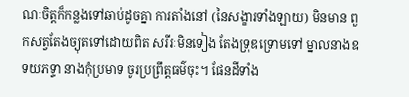ណៈចិត្តក៏កន្លងទៅឆាប់ដូចគ្នា ការតាំងនៅ (នៃសង្ខារទាំងឡាយ) មិនមាន ពួកសត្វតែងច្យុតទៅដោយពិត សរីរៈមិនទៀង តែងទ្រុឌទ្រោមទៅ ម្នាលនាងឧទយភទ្ទា នាងកុំប្រមាទ ចូរប្រព្រឹត្តធម៌ចុះ។ ផែនដីទាំង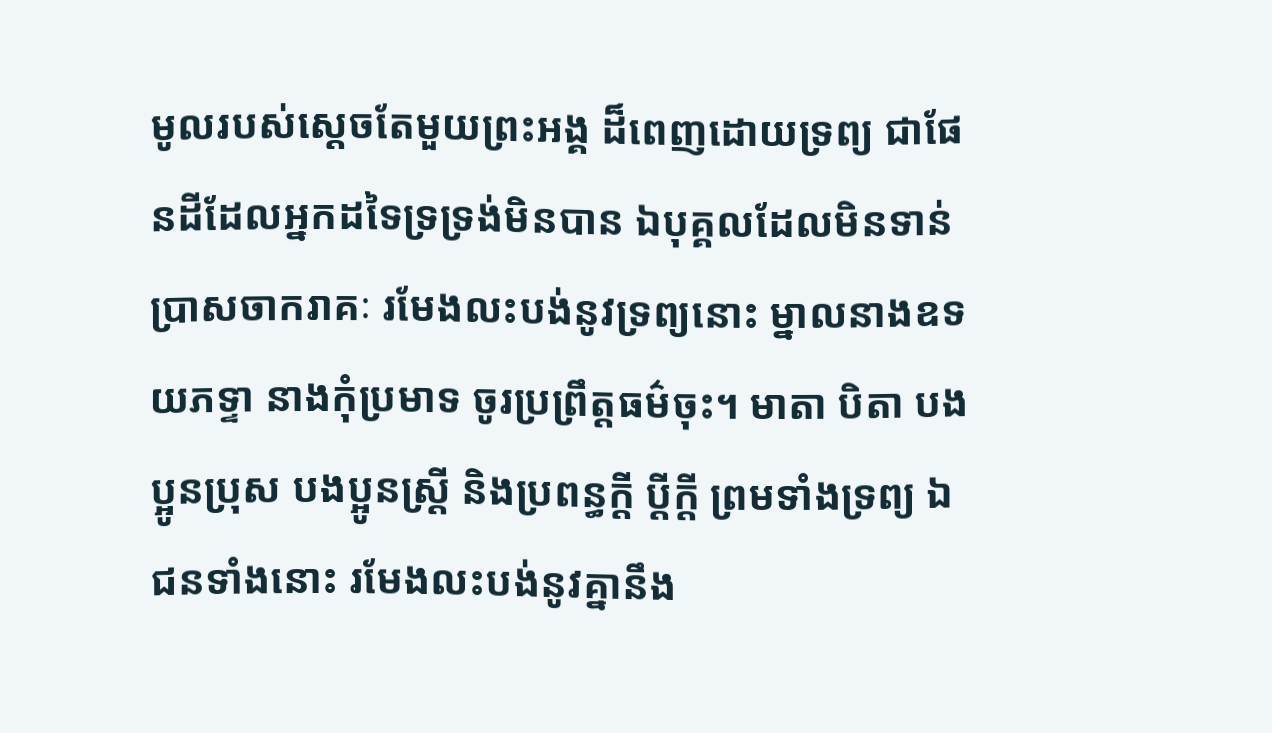មូលរបស់សេ្តចតែមួយព្រះអង្គ ដ៏ពេញដោយទ្រព្យ ជាផែនដីដែលអ្នកដទៃទ្រទ្រង់មិនបាន ឯបុគ្គលដែលមិនទាន់ប្រាសចាករាគៈ រមែងលះបង់នូវទ្រព្យនោះ ម្នាលនាងឧទយភទ្ទា នាងកុំប្រមាទ ចូរប្រព្រឹត្តធម៌ចុះ។ មាតា បិតា បងប្អូនប្រុស បងប្អូនស្ត្រី និងប្រពន្ធក្តី ប្តីក្តី ព្រមទាំងទ្រព្យ ឯជនទាំងនោះ រមែងលះបង់នូវគ្នានឹង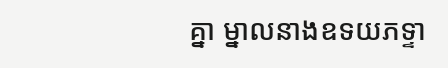គ្នា ម្នាលនាងឧទយភទ្ទា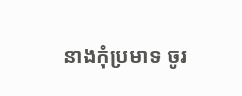នាងកុំប្រមាទ ចូរ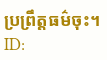ប្រព្រឹត្តធម៌ចុះ។
ID: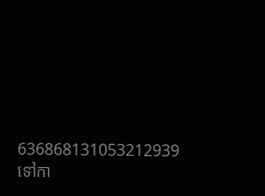636868131053212939
ទៅកា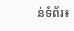ន់ទំព័រ៖